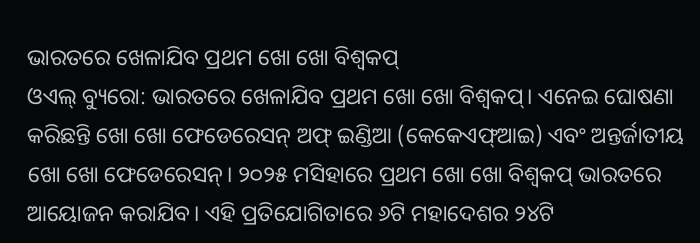ଭାରତରେ ଖେଳାଯିବ ପ୍ରଥମ ଖୋ ଖୋ ବିଶ୍ବକପ୍
ଓଏଲ୍ ବ୍ୟୁରୋ: ଭାରତରେ ଖେଳାଯିବ ପ୍ରଥମ ଖୋ ଖୋ ବିଶ୍ବକପ୍। ଏନେଇ ଘୋଷଣା କରିଛନ୍ତି ଖୋ ଖୋ ଫେଡେରେସନ୍ ଅଫ୍ ଇଣ୍ଡିଆ (କେକେଏଫ୍ଆଇ) ଏବଂ ଅନ୍ତର୍ଜାତୀୟ ଖୋ ଖୋ ଫେଡେରେସନ୍। ୨୦୨୫ ମସିହାରେ ପ୍ରଥମ ଖୋ ଖୋ ବିଶ୍ବକପ୍ ଭାରତରେ ଆୟୋଜନ କରାଯିବ। ଏହି ପ୍ରତିଯୋଗିତାରେ ୬ଟି ମହାଦେଶର ୨୪ଟି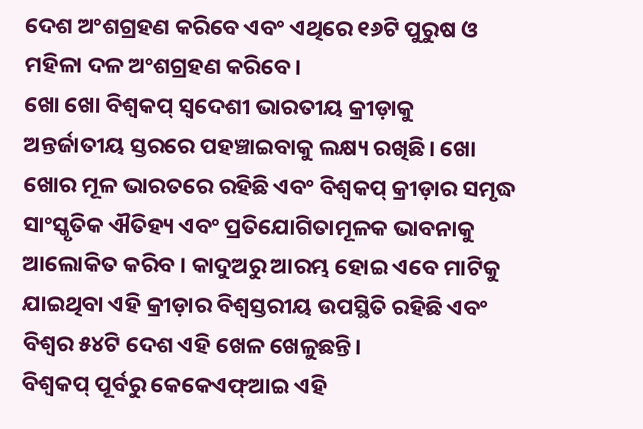ଦେଶ ଅଂଶଗ୍ରହଣ କରିବେ ଏବଂ ଏଥିରେ ୧୬ଟି ପୁରୁଷ ଓ ମହିଳା ଦଳ ଅଂଶଗ୍ରହଣ କରିବେ।
ଖୋ ଖୋ ବିଶ୍ୱକପ୍ ସ୍ୱଦେଶୀ ଭାରତୀୟ କ୍ରୀଡ଼ାକୁ ଅନ୍ତର୍ଜାତୀୟ ସ୍ତରରେ ପହଞ୍ଚାଇବାକୁ ଲକ୍ଷ୍ୟ ରଖିଛି। ଖୋ ଖୋର ମୂଳ ଭାରତରେ ରହିଛି ଏବଂ ବିଶ୍ୱକପ୍ କ୍ରୀଡ଼ାର ସମୃଦ୍ଧ ସାଂସ୍କୃତିକ ଐତିହ୍ୟ ଏବଂ ପ୍ରତିଯୋଗିତାମୂଳକ ଭାବନାକୁ ଆଲୋକିତ କରିବ । କାଦୁଅରୁ ଆରମ୍ଭ ହୋଇ ଏବେ ମାଟିକୁ ଯାଇଥିବା ଏହି କ୍ରୀଡ଼ାର ବିଶ୍ୱସ୍ତରୀୟ ଉପସ୍ଥିତି ରହିଛି ଏବଂ ବିଶ୍ୱର ୫୪ଟି ଦେଶ ଏହି ଖେଳ ଖେଳୁଛନ୍ତି।
ବିଶ୍ୱକପ୍ ପୂର୍ବରୁ କେକେଏଫ୍ଆଇ ଏହି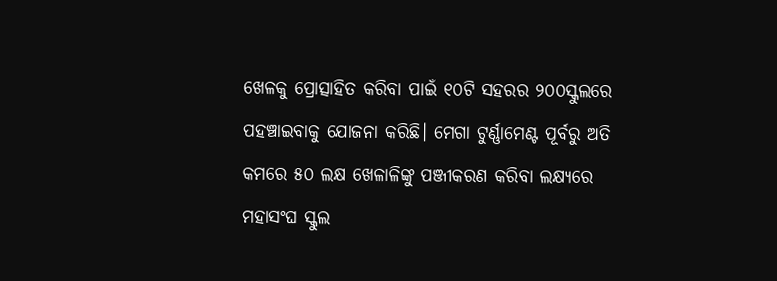ଖେଳକୁ ପ୍ରୋତ୍ସାହିତ କରିବା ପାଇଁ ୧୦ଟି ସହରର ୨୦୦ସ୍କୁଲରେ ପହଞ୍ଚାଇବାକୁ ଯୋଜନା କରିଛି। ମେଗା ଟୁର୍ଣ୍ଣାମେଣ୍ଟ ପୂର୍ବରୁ ଅତି କମରେ ୫୦ ଲକ୍ଷ ଖେଳାଳିଙ୍କୁ ପଞ୍ଜୀକରଣ କରିବା ଲକ୍ଷ୍ୟରେ ମହାସଂଘ ସ୍କୁଲ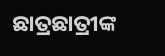ଛାତ୍ରଛାତ୍ରୀଙ୍କ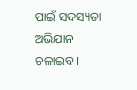ପାଇଁ ସଦସ୍ୟତା ଅଭିଯାନ ଚଳାଇବ।